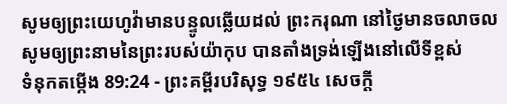សូមឲ្យព្រះយេហូវ៉ាមានបន្ទូលឆ្លើយដល់ ព្រះករុណា នៅថ្ងៃមានចលាចល សូមឲ្យព្រះនាមនៃព្រះរបស់យ៉ាកុប បានតាំងទ្រង់ឡើងនៅលើទីខ្ពស់
ទំនុកតម្កើង 89:24 - ព្រះគម្ពីរបរិសុទ្ធ ១៩៥៤ សេចក្ដី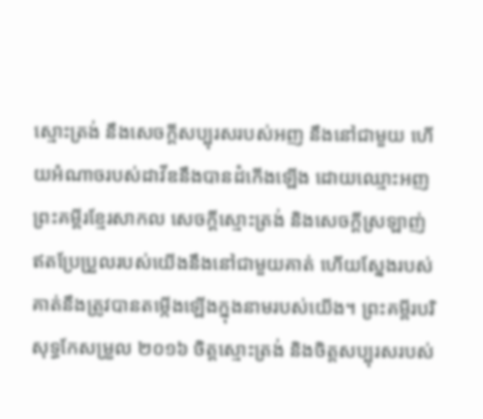ស្មោះត្រង់ នឹងសេចក្ដីសប្បុរសរបស់អញ នឹងនៅជាមួយ ហើយអំណាចរបស់ដាវីឌនឹងបានដំកើងឡើង ដោយឈ្មោះអញ ព្រះគម្ពីរខ្មែរសាកល សេចក្ដីស្មោះត្រង់ និងសេចក្ដីស្រឡាញ់ឥតប្រែប្រួលរបស់យើងនឹងនៅជាមួយគាត់ ហើយស្នែងរបស់គាត់នឹងត្រូវបានតម្កើងឡើងក្នុងនាមរបស់យើង។ ព្រះគម្ពីរបរិសុទ្ធកែសម្រួល ២០១៦ ចិត្តស្មោះត្រង់ និងចិត្តសប្បុរសរបស់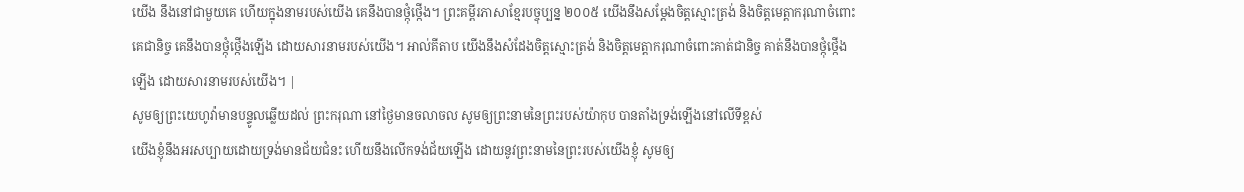យើង នឹងនៅជាមួយគេ ហើយក្នុងនាមរបស់យើង គេនឹងបានថ្កុំថ្កើង។ ព្រះគម្ពីរភាសាខ្មែរបច្ចុប្បន្ន ២០០៥ យើងនឹងសម្តែងចិត្តស្មោះត្រង់ និងចិត្តមេត្តាករុណាចំពោះគេជានិច្ច គេនឹងបានថ្កុំថ្កើងឡើង ដោយសារនាមរបស់យើង។ អាល់គីតាប យើងនឹងសំដែងចិត្តស្មោះត្រង់ និងចិត្តមេត្តាករុណាចំពោះគាត់ជានិច្ច គាត់នឹងបានថ្កុំថ្កើងឡើង ដោយសារនាមរបស់យើង។ |
សូមឲ្យព្រះយេហូវ៉ាមានបន្ទូលឆ្លើយដល់ ព្រះករុណា នៅថ្ងៃមានចលាចល សូមឲ្យព្រះនាមនៃព្រះរបស់យ៉ាកុប បានតាំងទ្រង់ឡើងនៅលើទីខ្ពស់
យើងខ្ញុំនឹងអរសប្បាយដោយទ្រង់មានជ័យជំនះ ហើយនឹងលើកទង់ជ័យឡើង ដោយនូវព្រះនាមនៃព្រះរបស់យើងខ្ញុំ សូមឲ្យ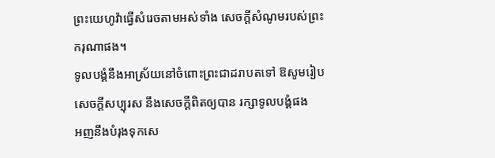ព្រះយេហូវ៉ាធ្វើសំរេចតាមអស់ទាំង សេចក្ដីសំណូមរបស់ព្រះករុណាផង។
ទូលបង្គំនឹងអាស្រ័យនៅចំពោះព្រះជាដរាបតទៅ ឱសូមរៀបសេចក្ដីសប្បុរស នឹងសេចក្ដីពិតឲ្យបាន រក្សាទូលបង្គំផង
អញនឹងបំរុងទុកសេ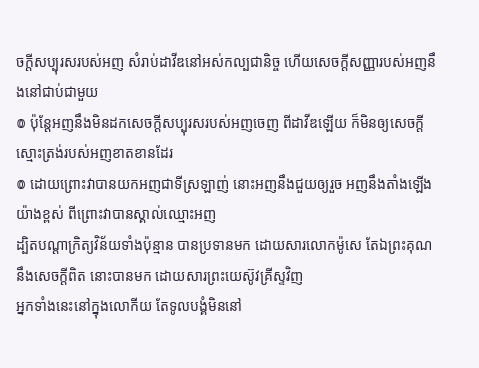ចក្ដីសប្បុរសរបស់អញ សំរាប់ដាវីឌនៅអស់កល្បជានិច្ច ហើយសេចក្ដីសញ្ញារបស់អញនឹងនៅជាប់ជាមួយ
៙ ប៉ុន្តែអញនឹងមិនដកសេចក្ដីសប្បុរសរបស់អញចេញ ពីដាវីឌឡើយ ក៏មិនឲ្យសេចក្ដីស្មោះត្រង់របស់អញខាតខានដែរ
៙ ដោយព្រោះវាបានយកអញជាទីស្រឡាញ់ នោះអញនឹងជួយឲ្យរួច អញនឹងតាំងឡើងយ៉ាងខ្ពស់ ពីព្រោះវាបានស្គាល់ឈ្មោះអញ
ដ្បិតបណ្តាក្រិត្យវិន័យទាំងប៉ុន្មាន បានប្រទានមក ដោយសារលោកម៉ូសេ តែឯព្រះគុណ នឹងសេចក្ដីពិត នោះបានមក ដោយសារព្រះយេស៊ូវគ្រីស្ទវិញ
អ្នកទាំងនេះនៅក្នុងលោកីយ តែទូលបង្គំមិននៅ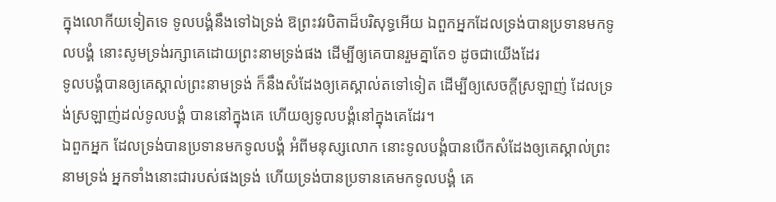ក្នុងលោកីយទៀតទេ ទូលបង្គំនឹងទៅឯទ្រង់ ឱព្រះវរបិតាដ៏បរិសុទ្ធអើយ ឯពួកអ្នកដែលទ្រង់បានប្រទានមកទូលបង្គំ នោះសូមទ្រង់រក្សាគេដោយព្រះនាមទ្រង់ផង ដើម្បីឲ្យគេបានរួមគ្នាតែ១ ដូចជាយើងដែរ
ទូលបង្គំបានឲ្យគេស្គាល់ព្រះនាមទ្រង់ ក៏នឹងសំដែងឲ្យគេស្គាល់តទៅទៀត ដើម្បីឲ្យសេចក្ដីស្រឡាញ់ ដែលទ្រង់ស្រឡាញ់ដល់ទូលបង្គំ បាននៅក្នុងគេ ហើយឲ្យទូលបង្គំនៅក្នុងគេដែរ។
ឯពួកអ្នក ដែលទ្រង់បានប្រទានមកទូលបង្គំ អំពីមនុស្សលោក នោះទូលបង្គំបានបើកសំដែងឲ្យគេស្គាល់ព្រះនាមទ្រង់ អ្នកទាំងនោះជារបស់ផងទ្រង់ ហើយទ្រង់បានប្រទានគេមកទូលបង្គំ គេ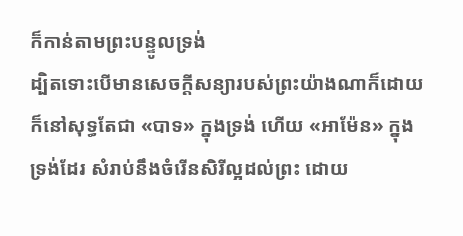ក៏កាន់តាមព្រះបន្ទូលទ្រង់
ដ្បិតទោះបើមានសេចក្ដីសន្យារបស់ព្រះយ៉ាងណាក៏ដោយ ក៏នៅសុទ្ធតែជា «បាទ» ក្នុងទ្រង់ ហើយ «អាម៉ែន» ក្នុងទ្រង់ដែរ សំរាប់នឹងចំរើនសិរីល្អដល់ព្រះ ដោយ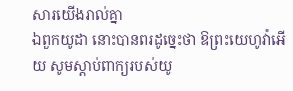សារយើងរាល់គ្នា
ឯពួកយូដា នោះបានពរដូច្នេះថា ឱព្រះយេហូវ៉ាអើយ សូមស្តាប់ពាក្យរបស់យូ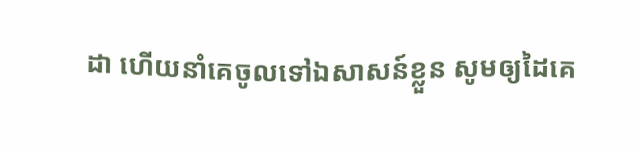ដា ហើយនាំគេចូលទៅឯសាសន៍ខ្លួន សូមឲ្យដៃគេ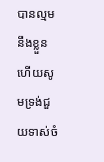បានល្មមនឹងខ្លួន ហើយសូមទ្រង់ជួយទាស់ចំ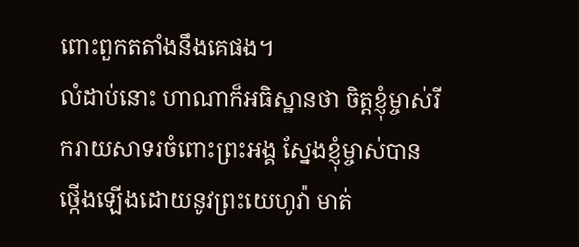ពោះពួកតតាំងនឹងគេផង។
លំដាប់នោះ ហាណាក៏អធិស្ឋានថា ចិត្តខ្ញុំម្ចាស់រីករាយសាទរចំពោះព្រះអង្គ ស្នែងខ្ញុំម្ចាស់បានថ្កើងឡើងដោយនូវព្រះយេហូវ៉ា មាត់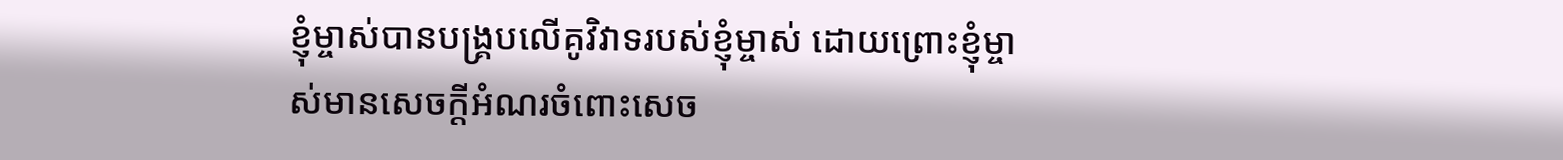ខ្ញុំម្ចាស់បានបង្គ្របលើគូវិវាទរបស់ខ្ញុំម្ចាស់ ដោយព្រោះខ្ញុំម្ចាស់មានសេចក្ដីអំណរចំពោះសេច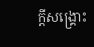ក្ដីសង្គ្រោះ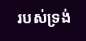របស់ទ្រង់